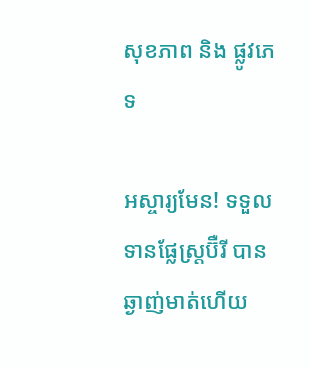សុខភាព និង ផ្លូវភេទ

អស្ចារ្យមែន! ទទួលទានផ្លែស្ត្រប៊ឺរី បានឆ្ងាញ់មាត់ហើយ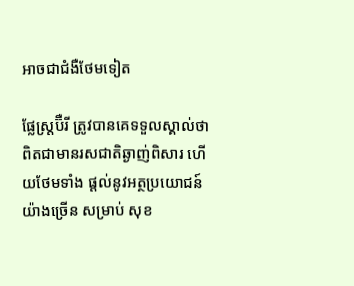អាចជាជំងឺថែមទៀត

ផ្លែស្ត្រប៊ឺរី ត្រូវបានគេទទួលស្គាល់ថា ពិតជាមានរសជាតិឆ្ងាញ់ពិសារ ហើយថែមទាំង ផ្តល់នូវអត្ថប្រយោជន៍ យ៉ាងច្រើន សម្រាប់ សុខ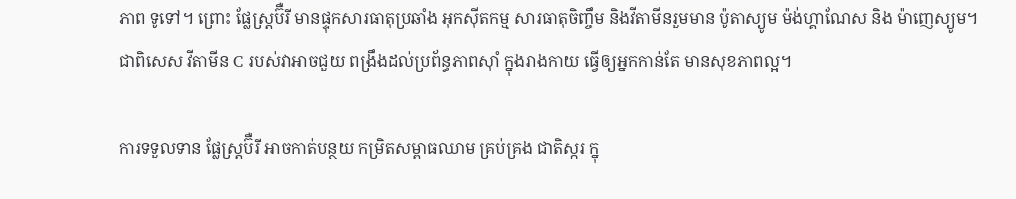ភាព ទូទៅ។ ព្រោះ ផ្លែស្ត្រប៊ឺរី មានផ្ទុកសារធាតុប្រឆាំង អុកស៊ីតកម្ម សារធាតុចិញ្ចឹម និងវីតាមីនរួមមាន ប៉ូតាស្យូម ម៉ង់ហ្គាណែស និង ម៉ាញេស្យូម។ ជាពិសេស វីតាមីន C របស់វាអាចជួយ ពង្រឹងដល់ប្រព័ន្ធភាពស៊ាំ ក្នុងរាងកាយ ធ្វើឲ្យអ្នកកាន់តែ មានសុខភាពល្អ។

ការទទួលទាន ផ្លែស្ត្រប៊ឺរី អាចកាត់បន្ថយ កម្រិតសម្ពាធឈាម គ្រប់គ្រង ជាតិស្ករ ក្នុ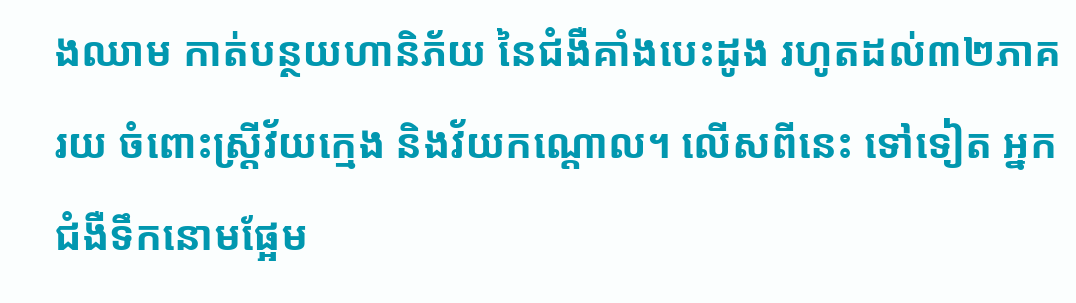ងឈាម កាត់បន្ថយហានិភ័យ នៃជំងឺគាំងបេះដូង រហូតដល់៣២ភាគរយ ចំពោះស្ត្រីវ័យក្មេង និងវ័យកណ្តោល។ លើសពីនេះ ទៅទៀត អ្នកជំងឺទឹកនោមផ្អែម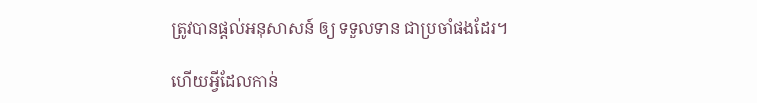ត្រូវបានផ្តល់អនុសាសន៍ ឲ្យ ទទួលទាន ជាប្រចាំផងដែរ។

ហើយអ្វីដែលកាន់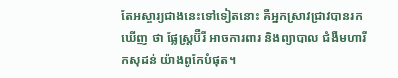តែអស្ចារ្យជាងនេះទៅទៀតនោះ គឺអ្នកស្រាវជ្រាវបានរកឃើញ ថា ផ្លែស្ត្រប៊ឺរី អាចការពារ និងព្យាបាល ជំងឺមហារីកសុដន់ យ៉ាងពូកែបំផុត។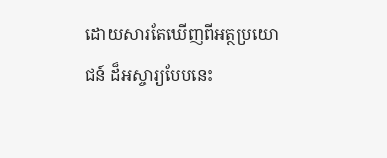ដោយសារតែឃើញពីអត្ថប្រយោជន៍ ដ៏អស្ចារ្យបែបនេះ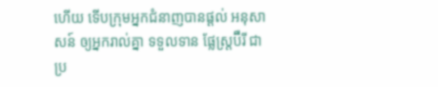ហើយ ទើបក្រុមអ្នកជំនាញបានផ្តល់ អនុសាសន៍ ឲ្យអ្នករាល់គ្នា ទទួលទាន ផ្លែស្ត្រប៊ឺរី ជាប្រ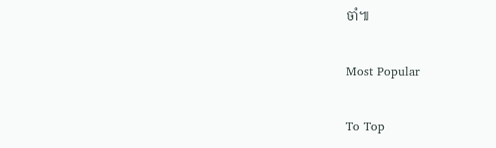ចាំ៕

Most Popular

To Top